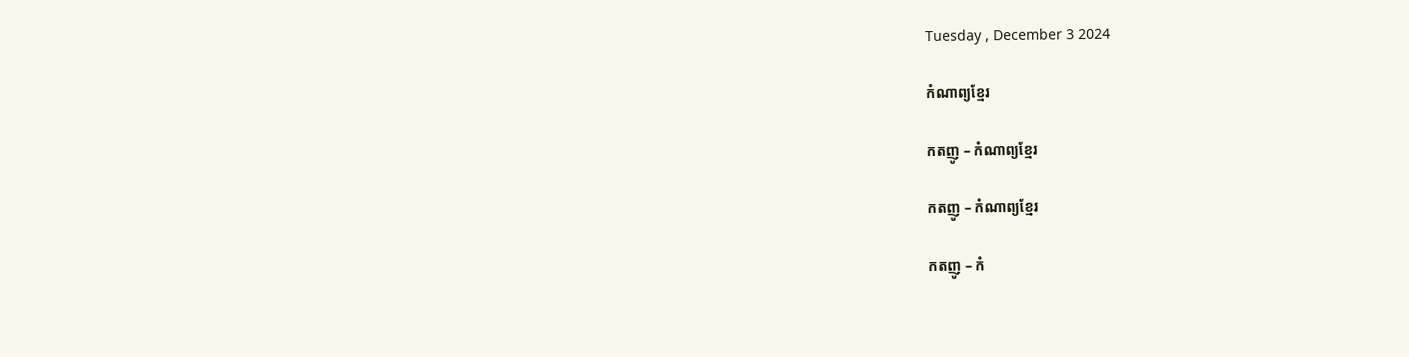Tuesday , December 3 2024

កំណាព្យខ្មែរ

កតញូ – កំណាព្យខ្មែរ

កតញូ – កំណាព្យខ្មែរ

កតញូ – កំ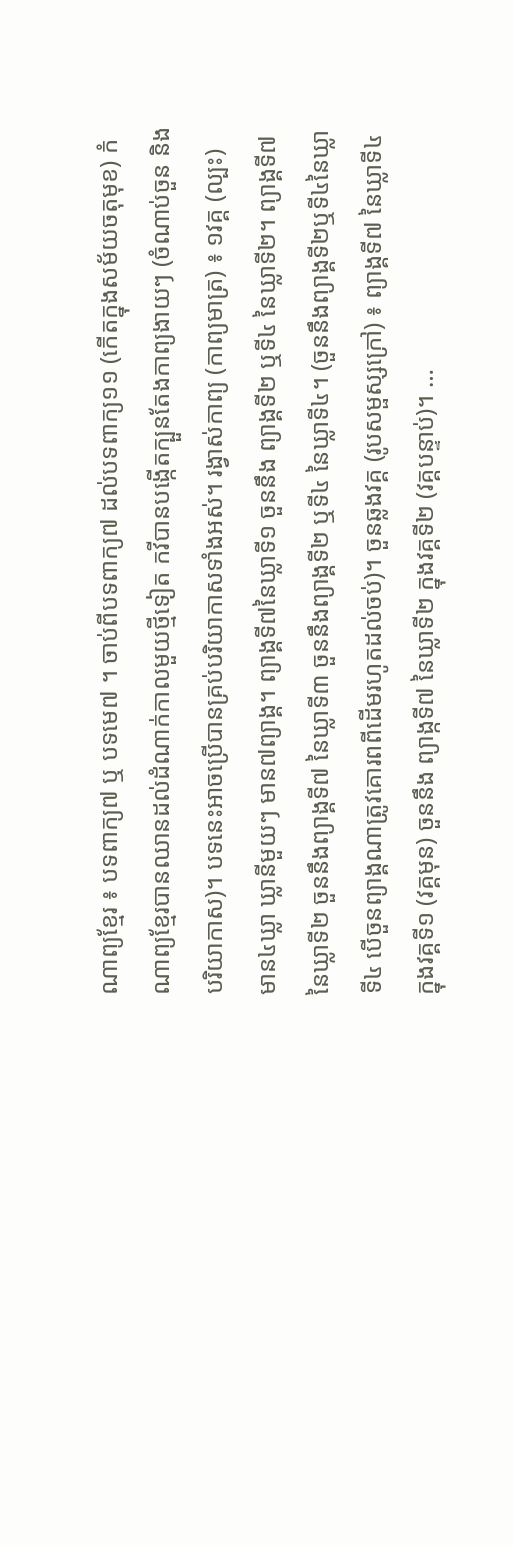ណាព្យខ្មែរ ៖ បទពាក្យ៧ ឬ បទមេ៧ ។ ចាប់ពីបទពាក្យ៧ ដល់បទពាក្យ១១ (កើតក្នុងសម័យចតុមុខ) កំណាព្យខ្មែរបានឈានដល់ដំណាក់កាលមួយថ្មីទៀត កវីបានបង្កើតក្បួនតែងកាព្យងាយៗ (ចំណាប់ចួន និងបរិយាកាស)។ បទនេះអាចប្រើបានគ្រប់បរិយាកាសទាំងអស់។ រង្វាស់កាព្យ (កាព្យមាត្រ) ៖ ១វគ្គ (ល្បះ) មាន៤ឃ្លា ឃ្លានីមួយៗ មាន៧ព្យាង្គ។ ព្យាង្គទី៧នៃឃ្លាទី១ ចួននឹង ព្យាង្គទី២ ឬទី៤ នៃឃ្លាទី២។ ព្យាង្គទី៧ នៃឃ្លាទី២ ចួននឹងព្យាង្គទី៧ នៃឃ្លាទី៣ ចួននឹងព្យាង្គទី២ ឬទី៤ នៃឃ្លាទី៤។ (ចួននឹងព្យាង្គទី២ឬទី៤នៃឃ្លាទី៤ បើចួនព្យាង្គណាត្រូវគោរពពីដើមរហូតដល់ចប់)។ ចួនឆ្លងវគ្គ (រូបសម្ផស្សក្រៅ) ៖ ព្យាង្គទី៧ នៃឃ្លាទី៤ ក្នុងវគ្គទី១ (វគ្គមុន) ចួននឹង ព្យាង្កទី៧ នៃឃ្លាទី២ ក្នុងវគ្គទី២ (វគ្គបន្ទាប់)។ …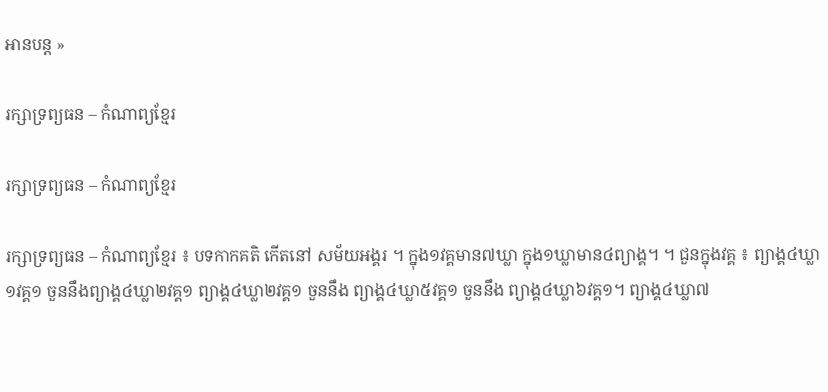អានបន្ត »

រក្សាទ្រព្យធន – កំណាព្យខ្មែរ

រក្សាទ្រព្យធន – កំណាព្យខ្មែរ

រក្សាទ្រព្យធន – កំណាព្យខ្មែរ ៖ បទកាកគតិ កើតនៅ សម័យអង្គរ ។ ក្នុង១វគ្គមាន៧ឃ្លា ក្នុង១ឃ្លាមាន៤ព្យាង្គ។ ។ ជួនក្នុងវគ្គ ៖ ព្យាង្គ៤ឃ្លា១វគ្គ១ ចួននឹងព្យាង្គ៤ឃ្លា២វគ្គ១ ព្យាង្គ៤ឃ្លា២វគ្គ១ ចួននឹង ព្យាង្គ៤ឃ្លា៥វគ្គ១ ចួននឹង ព្យាង្គ៤ឃ្លា៦វគ្គ១។ ព្យាង្គ៤ឃ្លា៧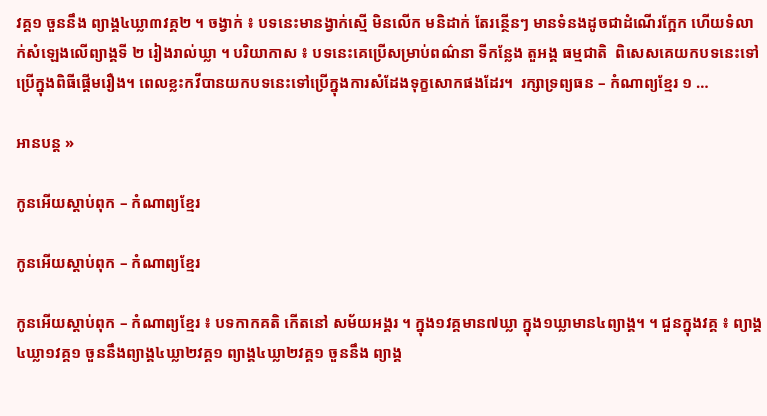វគ្គ១ ចួននឹង ព្យាង្គ៤ឃ្លា៣វគ្គ២ ។ ចង្វាក់ ៖ បទនេះមានង្វាក់ស្មើ មិនលើក មនិដាក់ តែរន្ថើនៗ មានទំនងដូចជាដំណើរក្អែក ហើយទំលាក់សំឡេងលើព្យាង្គទី ២ រៀងរាល់ឃ្លា ។ បរិយាកាស ៖ បទនេះគេប្រើសម្រាប់ពណ៌នា ទីកន្លែង តួអង្គ ធម្មជាតិ  ពិសេសគេយកបទនេះទៅប្រើក្នុងពិធីផ្តើមរឿង។ ពេលខ្លះកវីបានយកបទនេះទៅប្រើក្នុងការសំដែងទុក្ខសោកផងដែរ។  រក្សាទ្រព្យធន – កំណាព្យខ្មែរ ១ …

អានបន្ត »

កូនអើយស្តាប់ពុក – កំណាព្យខ្មែរ

កូនអើយស្តាប់ពុក – កំណាព្យខ្មែរ

កូនអើយស្តាប់ពុក – កំណាព្យខ្មែរ ៖ បទកាកគតិ កើតនៅ សម័យអង្គរ ។ ក្នុង១វគ្គមាន៧ឃ្លា ក្នុង១ឃ្លាមាន៤ព្យាង្គ។ ។ ជួនក្នុងវគ្គ ៖ ព្យាង្គ៤ឃ្លា១វគ្គ១ ចួននឹងព្យាង្គ៤ឃ្លា២វគ្គ១ ព្យាង្គ៤ឃ្លា២វគ្គ១ ចួននឹង ព្យាង្គ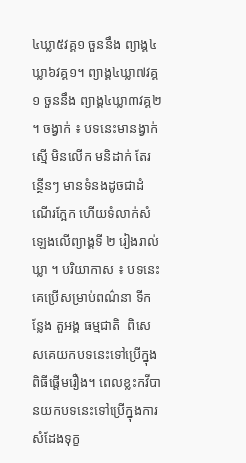៤ឃ្លា៥វគ្គ១ ចួននឹង ព្យាង្គ៤ឃ្លា៦វគ្គ១។ ព្យាង្គ៤ឃ្លា៧វគ្គ១ ចួននឹង ព្យាង្គ៤ឃ្លា៣វគ្គ២ ។ ចង្វាក់ ៖ បទនេះមានង្វាក់ស្មើ មិនលើក មនិដាក់ តែរន្ថើនៗ មានទំនងដូចជាដំណើរក្អែក ហើយទំលាក់សំឡេងលើព្យាង្គទី ២ រៀងរាល់ឃ្លា ។ បរិយាកាស ៖ បទនេះគេប្រើសម្រាប់ពណ៌នា ទីកន្លែង តួអង្គ ធម្មជាតិ  ពិសេសគេយកបទនេះទៅប្រើក្នុងពិធីផ្តើមរឿង។ ពេលខ្លះកវីបានយកបទនេះទៅប្រើក្នុងការសំដែងទុក្ខ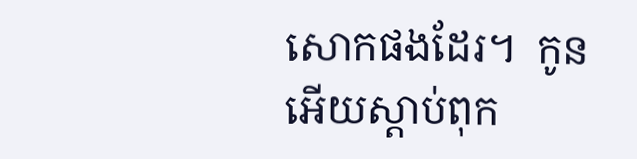សោកផងដែរ។  កូនអើយស្តាប់ពុក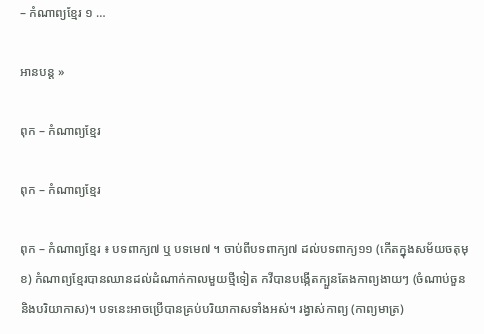– កំណាព្យខ្មែរ ១ …

អានបន្ត »

ពុក – កំណាព្យខ្មែរ

ពុក – កំណាព្យខ្មែរ

ពុក – កំណាព្យខ្មែរ ៖ បទពាក្យ៧ ឬ បទមេ៧ ។ ចាប់ពីបទពាក្យ៧ ដល់បទពាក្យ១១ (កើតក្នុងសម័យចតុមុខ) កំណាព្យខ្មែរបានឈានដល់ដំណាក់កាលមួយថ្មីទៀត កវីបានបង្កើតក្បួនតែងកាព្យងាយៗ (ចំណាប់ចួន និងបរិយាកាស)។ បទនេះអាចប្រើបានគ្រប់បរិយាកាសទាំងអស់។ រង្វាស់កាព្យ (កាព្យមាត្រ)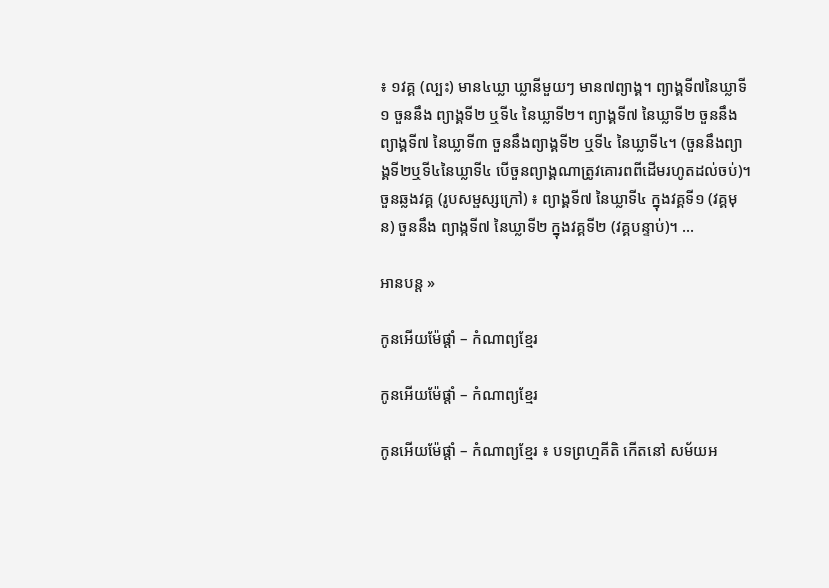៖ ១វគ្គ (ល្បះ) មាន៤ឃ្លា ឃ្លានីមួយៗ មាន៧ព្យាង្គ។ ព្យាង្គទី៧នៃឃ្លាទី១ ចួននឹង ព្យាង្គទី២ ឬទី៤ នៃឃ្លាទី២។ ព្យាង្គទី៧ នៃឃ្លាទី២ ចួននឹងព្យាង្គទី៧ នៃឃ្លាទី៣ ចួននឹងព្យាង្គទី២ ឬទី៤ នៃឃ្លាទី៤។ (ចួននឹងព្យាង្គទី២ឬទី៤នៃឃ្លាទី៤ បើចួនព្យាង្គណាត្រូវគោរពពីដើមរហូតដល់ចប់)។ ចួនឆ្លងវគ្គ (រូបសម្ផស្សក្រៅ) ៖ ព្យាង្គទី៧ នៃឃ្លាទី៤ ក្នុងវគ្គទី១ (វគ្គមុន) ចួននឹង ព្យាង្កទី៧ នៃឃ្លាទី២ ក្នុងវគ្គទី២ (វគ្គបន្ទាប់)។ …

អានបន្ត »

កូនអើយម៉ែផ្តាំ – កំណាព្យខ្មែរ

កូនអើយម៉ែផ្តាំ – កំណាព្យខ្មែរ

កូនអើយម៉ែផ្តាំ – កំណាព្យខ្មែរ ៖ បទព្រហ្មគីតិ កើតនៅ សម័យអ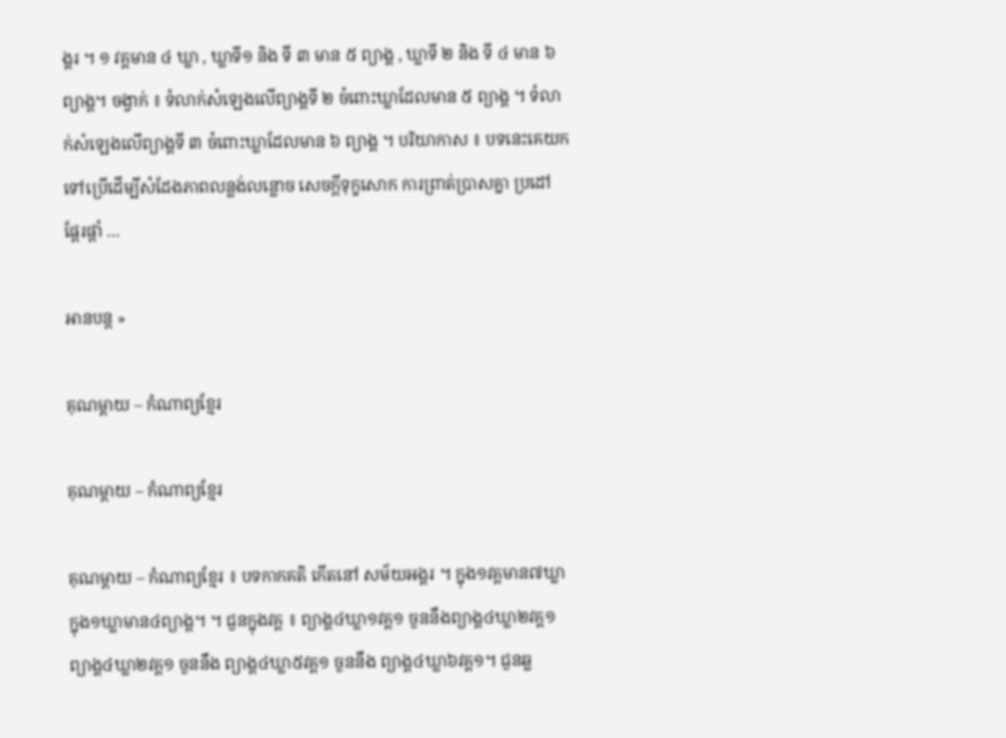ង្គរ ។ ១ វគ្គមាន ៤ ឃ្លា , ឃ្លាទី១ និង ទី ៣ មាន ៥ ព្យាង្គ , ឃ្លាទី ២ និង ទី ៤ មាន ៦ ព្យាង្គ។ ចង្វាក់ ៖ ទំលាក់សំឡេងលើព្យាង្គទី ២ ចំពោះឃ្លាដែលមាន ៥ ព្យាង្គ ។ ទំលាក់សំឡេងលើព្យាង្គទី ៣ ចំពោះឃ្លាដែលមាន ៦ ព្យាង្គ ។ បរិយាកាស ៖ បទនេះគេយកទៅប្រើដើម្បីសំដែងភាពលន្លង់លន្លោច សេចក្តីទុក្ខសោក ការព្រាត់ប្រាសគ្នា ប្រដៅ ផ្តែរផ្តាំ …

អានបន្ត »

គុណម្តាយ – កំណាព្យខ្មែរ

គុណម្តាយ – កំណាព្យខ្មែរ

គុណម្តាយ – កំណាព្យខ្មែរ ៖ បទកាកគតិ កើតនៅ សម័យអង្គរ ។ ក្នុង១វគ្គមាន៧ឃ្លា ក្នុង១ឃ្លាមាន៤ព្យាង្គ។ ។ ជួនក្នុងវគ្គ ៖ ព្យាង្គ៤ឃ្លា១វគ្គ១ ចួននឹងព្យាង្គ៤ឃ្លា២វគ្គ១ ព្យាង្គ៤ឃ្លា២វគ្គ១ ចួននឹង ព្យាង្គ៤ឃ្លា៥វគ្គ១ ចួននឹង ព្យាង្គ៤ឃ្លា៦វគ្គ១។ ជួនឆ្ល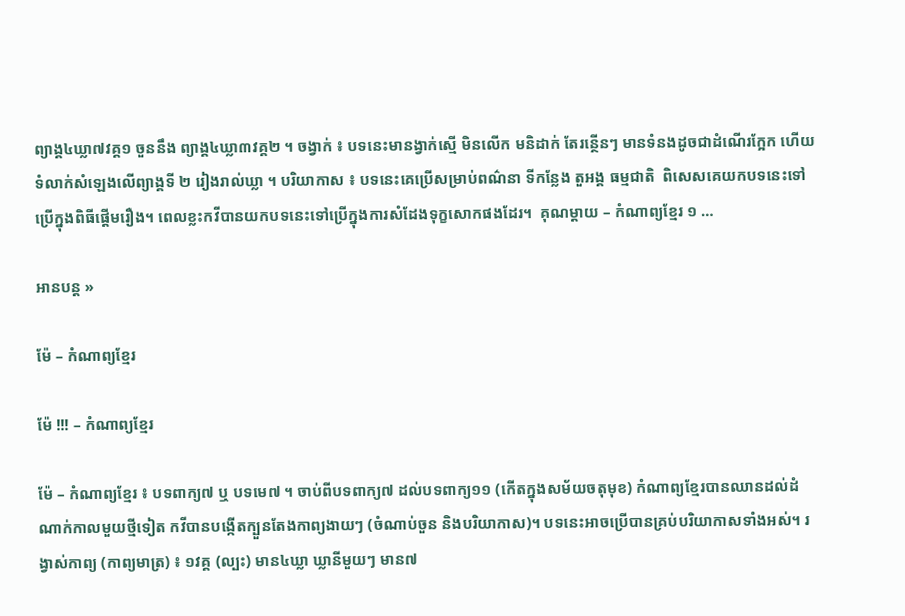ព្យាង្គ៤ឃ្លា៧វគ្គ១ ចួននឹង ព្យាង្គ៤ឃ្លា៣វគ្គ២ ។ ចង្វាក់ ៖ បទនេះមានង្វាក់ស្មើ មិនលើក មនិដាក់ តែរន្ថើនៗ មានទំនងដូចជាដំណើរក្អែក ហើយទំលាក់សំឡេងលើព្យាង្គទី ២ រៀងរាល់ឃ្លា ។ បរិយាកាស ៖ បទនេះគេប្រើសម្រាប់ពណ៌នា ទីកន្លែង តួអង្គ ធម្មជាតិ  ពិសេសគេយកបទនេះទៅប្រើក្នុងពិធីផ្តើមរឿង។ ពេលខ្លះកវីបានយកបទនេះទៅប្រើក្នុងការសំដែងទុក្ខសោកផងដែរ។  គុណម្តាយ – កំណាព្យខ្មែរ ១ …

អានបន្ត »

ម៉ែ – កំណាព្យខ្មែរ

ម៉ែ !!! – កំណាព្យខ្មែរ

ម៉ែ – កំណាព្យខ្មែរ ៖ បទពាក្យ៧ ឬ បទមេ៧ ។ ចាប់ពីបទពាក្យ៧ ដល់បទពាក្យ១១ (កើតក្នុងសម័យចតុមុខ) កំណាព្យខ្មែរបានឈានដល់ដំណាក់កាលមួយថ្មីទៀត កវីបានបង្កើតក្បួនតែងកាព្យងាយៗ (ចំណាប់ចួន និងបរិយាកាស)។ បទនេះអាចប្រើបានគ្រប់បរិយាកាសទាំងអស់។ រង្វាស់កាព្យ (កាព្យមាត្រ) ៖ ១វគ្គ (ល្បះ) មាន៤ឃ្លា ឃ្លានីមួយៗ មាន៧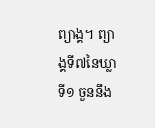ព្យាង្គ។ ព្យាង្គទី៧នៃឃ្លាទី១ ចួននឹង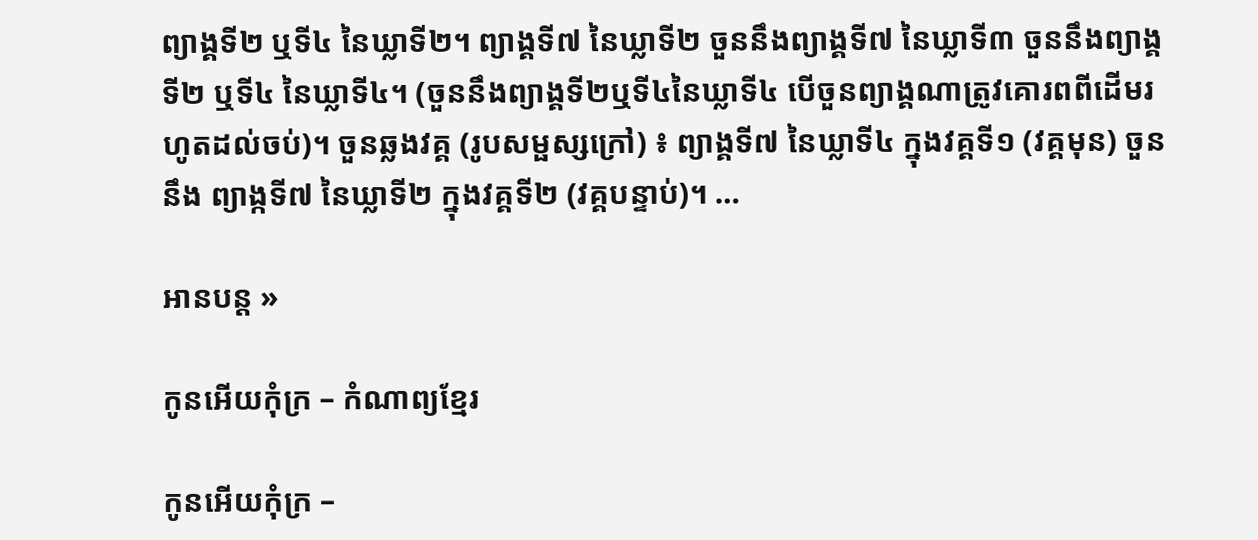ព្យាង្គទី២ ឬទី៤ នៃឃ្លាទី២។ ព្យាង្គទី៧ នៃឃ្លាទី២ ចួននឹងព្យាង្គទី៧ នៃឃ្លាទី៣ ចួននឹងព្យាង្គទី២ ឬទី៤ នៃឃ្លាទី៤។ (ចួននឹងព្យាង្គទី២ឬទី៤នៃឃ្លាទី៤ បើចួនព្យាង្គណាត្រូវគោរពពីដើមរហូតដល់ចប់)។ ចួនឆ្លងវគ្គ (រូបសម្ផស្សក្រៅ) ៖ ព្យាង្គទី៧ នៃឃ្លាទី៤ ក្នុងវគ្គទី១ (វគ្គមុន) ចួននឹង ព្យាង្កទី៧ នៃឃ្លាទី២ ក្នុងវគ្គទី២ (វគ្គបន្ទាប់)។ …

អានបន្ត »

កូនអើយកុំក្រ – កំណាព្យខ្មែរ

កូនអើយកុំក្រ –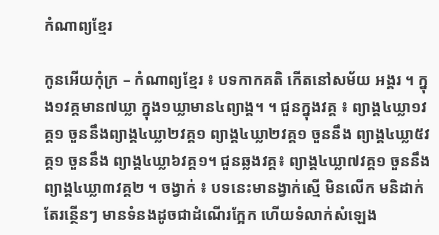កំណាព្យខ្មែរ

កូនអើយកុំក្រ – កំណាព្យខ្មែរ ៖ បទកាកគតិ កើតនៅសម័យ អង្គរ ។ ក្នុង១វគ្គមាន៧ឃ្លា ក្នុង១ឃ្លាមាន៤ព្យាង្គ។ ។ ជួនក្នុងវគ្គ ៖ ព្យាង្គ៤ឃ្លា១វគ្គ១ ចួននឹងព្យាង្គ៤ឃ្លា២វគ្គ១ ព្យាង្គ៤ឃ្លា២វគ្គ១ ចួននឹង ព្យាង្គ៤ឃ្លា៥វគ្គ១ ចួននឹង ព្យាង្គ៤ឃ្លា៦វគ្គ១។ ជួនឆ្លងវគ្គ៖ ព្យាង្គ៤ឃ្លា៧វគ្គ១ ចួននឹង ព្យាង្គ៤ឃ្លា៣វគ្គ២ ។ ចង្វាក់ ៖ បទនេះមានង្វាក់ស្មើ មិនលើក មនិដាក់ តែរន្ថើនៗ មានទំនងដូចជាដំណើរក្អែក ហើយទំលាក់សំឡេង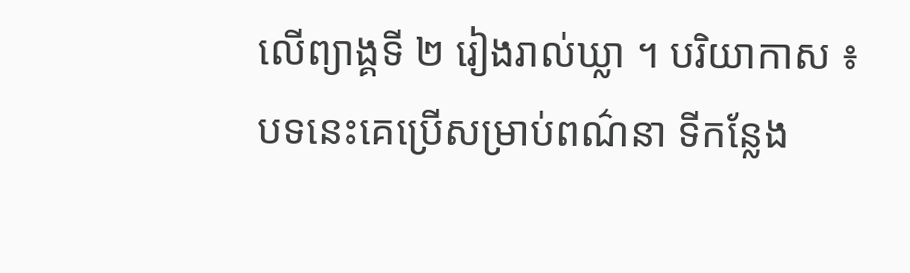លើព្យាង្គទី ២ រៀងរាល់ឃ្លា ។ បរិយាកាស ៖ បទនេះគេប្រើសម្រាប់ពណ៌នា ទីកន្លែង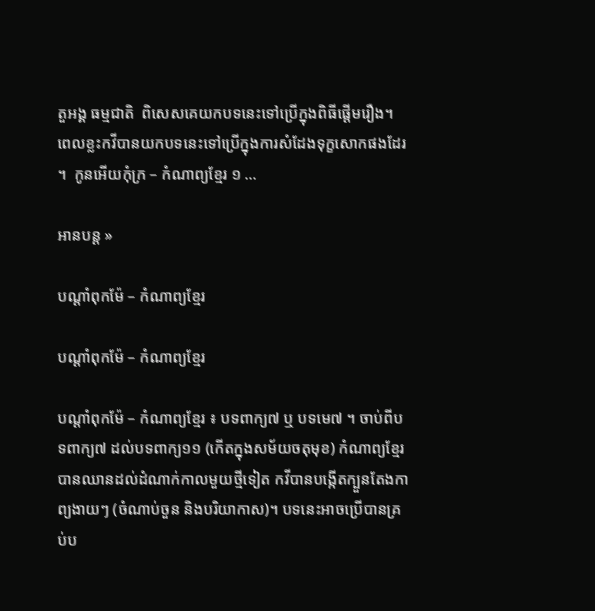តួអង្គ ធម្មជាតិ  ពិសេសគេយកបទនេះទៅប្រើក្នុងពិធីផ្តើមរឿង។ ពេលខ្លះកវីបានយកបទនេះទៅប្រើក្នុងការសំដែងទុក្ខសោកផងដែរ។  កូនអើយកុំក្រ – កំណាព្យខ្មែរ ១ …

អានបន្ត »

បណ្តាំពុកម៉ែ – កំណាព្យខ្មែរ

បណ្តាំពុកម៉ែ – កំណាព្យខ្មែរ

បណ្តាំពុកម៉ែ – កំណាព្យខ្មែរ ៖ បទពាក្យ៧ ឬ បទមេ៧ ។ ចាប់ពីបទពាក្យ៧ ដល់បទពាក្យ១១ (កើតក្នុងសម័យចតុមុខ) កំណាព្យខ្មែរបានឈានដល់ដំណាក់កាលមួយថ្មីទៀត កវីបានបង្កើតក្បួនតែងកាព្យងាយៗ (ចំណាប់ចួន និងបរិយាកាស)។ បទនេះអាចប្រើបានគ្រប់ប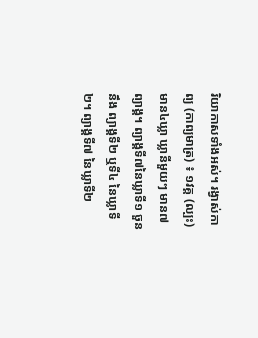រិយាកាសទាំងអស់។ រង្វាស់កាព្យ (កាព្យមាត្រ) ៖ ១វគ្គ (ល្បះ) មាន៤ឃ្លា ឃ្លានីមួយៗ មាន៧ព្យាង្គ។ ព្យាង្គទី៧នៃឃ្លាទី១ ចួននឹង ព្យាង្គទី២ ឬទី៤ នៃឃ្លាទី២។ ព្យាង្គទី៧ នៃឃ្លាទី២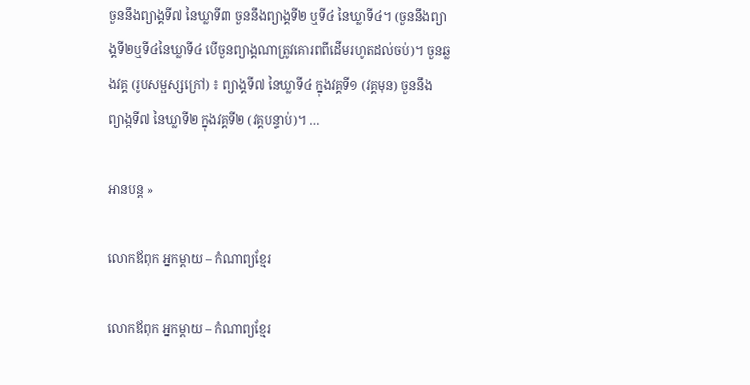ចួននឹងព្យាង្គទី៧ នៃឃ្លាទី៣ ចួននឹងព្យាង្គទី២ ឬទី៤ នៃឃ្លាទី៤។ (ចួននឹងព្យាង្គទី២ឬទី៤នៃឃ្លាទី៤ បើចួនព្យាង្គណាត្រូវគោរពពីដើមរហូតដល់ចប់)។ ចួនឆ្លងវគ្គ (រូបសម្ផស្សក្រៅ) ៖ ព្យាង្គទី៧ នៃឃ្លាទី៤ ក្នុងវគ្គទី១ (វគ្គមុន) ចួននឹង ព្យាង្កទី៧ នៃឃ្លាទី២ ក្នុងវគ្គទី២ (វគ្គបន្ទាប់)។ …

អានបន្ត »

លោកឪពុក អ្នកម្តាយ – កំណាព្យខ្មែរ

លោកឪពុក អ្នកម្តាយ – កំណាព្យខ្មែរ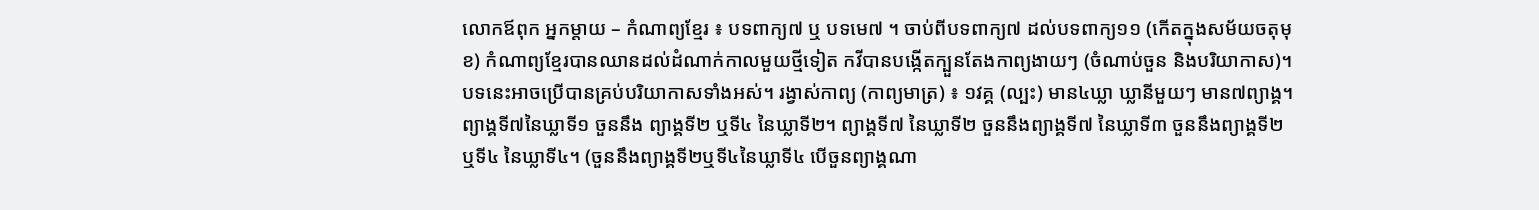លោកឪពុក អ្នកម្តាយ – កំណាព្យខ្មែរ ៖ បទពាក្យ៧ ឬ បទមេ៧ ។ ចាប់ពីបទពាក្យ៧ ដល់បទពាក្យ១១ (កើតក្នុងសម័យចតុមុខ) កំណាព្យខ្មែរបានឈានដល់ដំណាក់កាលមួយថ្មីទៀត កវីបានបង្កើតក្បួនតែងកាព្យងាយៗ (ចំណាប់ចួន និងបរិយាកាស)។ បទនេះអាចប្រើបានគ្រប់បរិយាកាសទាំងអស់។ រង្វាស់កាព្យ (កាព្យមាត្រ) ៖ ១វគ្គ (ល្បះ) មាន៤ឃ្លា ឃ្លានីមួយៗ មាន៧ព្យាង្គ។ ព្យាង្គទី៧នៃឃ្លាទី១ ចួននឹង ព្យាង្គទី២ ឬទី៤ នៃឃ្លាទី២។ ព្យាង្គទី៧ នៃឃ្លាទី២ ចួននឹងព្យាង្គទី៧ នៃឃ្លាទី៣ ចួននឹងព្យាង្គទី២ ឬទី៤ នៃឃ្លាទី៤។ (ចួននឹងព្យាង្គទី២ឬទី៤នៃឃ្លាទី៤ បើចួនព្យាង្គណា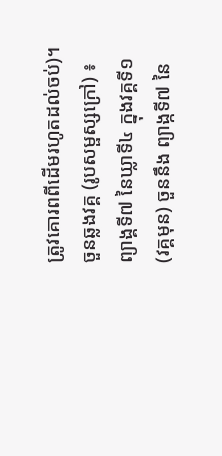ត្រូវគោរពពីដើមរហូតដល់ចប់)។ ចួនឆ្លងវគ្គ (រូបសម្ផស្សក្រៅ) ៖ ព្យាង្គទី៧ នៃឃ្លាទី៤ ក្នុងវគ្គទី១ (វគ្គមុន) ចួននឹង ព្យាង្កទី៧ នៃ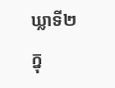ឃ្លាទី២ ក្នុ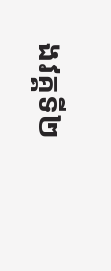ងវគ្គទី២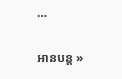…

អានបន្ត »